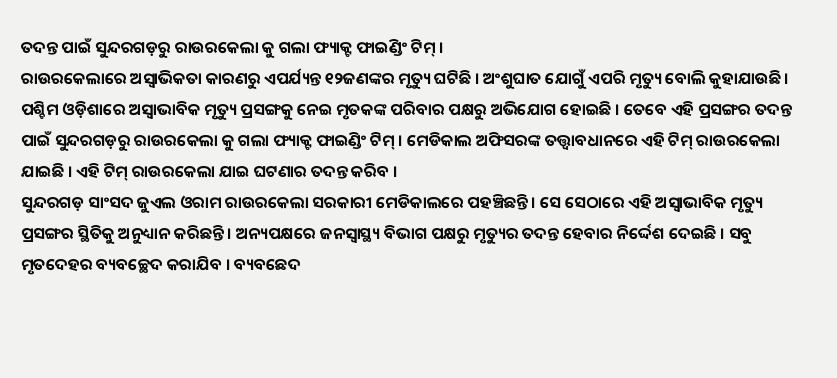ତଦନ୍ତ ପାଇଁ ସୁନ୍ଦରଗଡ଼ରୁ ରାଉରକେଲା କୁ ଗଲା ଫ୍ୟାକ୍ଟ ଫାଇଣ୍ଡିଂ ଟିମ୍ ।
ରାଉରକେଲାରେ ଅସ୍ୱାଭିକତା କାରଣରୁ ଏପର୍ଯ୍ୟନ୍ତ ୧୨ଜଣଙ୍କର ମୃତ୍ୟୁ ଘଟିଛି । ଅଂଶୁଘାତ ଯୋଗୁଁ ଏପରି ମୃତ୍ୟୁ ବୋଲି କୁହାଯାଉଛି । ପଶ୍ଚିମ ଓଡ଼ିଶାରେ ଅସ୍ୱାଭାବିକ ମୃତ୍ୟୁ ପ୍ରସଙ୍ଗକୁ ନେଇ ମୃତକଙ୍କ ପରିବାର ପକ୍ଷରୁ ଅଭିଯୋଗ ହୋଇଛି । ତେବେ ଏହି ପ୍ରସଙ୍ଗର ତଦନ୍ତ ପାଇଁ ସୁନ୍ଦରଗଡ଼ରୁ ରାଉରକେଲା କୁ ଗଲା ଫ୍ୟାକ୍ଟ ଫାଇଣ୍ଡିଂ ଟିମ୍ । ମେଡିକାଲ ଅଫିସରଙ୍କ ତତ୍ତ୍ୱାବଧାନରେ ଏହି ଟିମ୍ ରାଉରକେଲା ଯାଇଛି । ଏହି ଟିମ୍ ରାଉରକେଲା ଯାଇ ଘଟଣାର ତଦନ୍ତ କରିବ ।
ସୁନ୍ଦରଗଡ଼ ସାଂସଦ ଜୁଏଲ ଓରାମ ରାଉରକେଲା ସରକାରୀ ମେଡିକାଲରେ ପହଞ୍ଚିଛନ୍ତି । ସେ ସେଠାରେ ଏହି ଅସ୍ୱାଭାବିକ ମୃତ୍ୟୁ ପ୍ରସଙ୍ଗର ସ୍ଥିତିକୁ ଅନୁଧ୍ୟାନ କରିଛନ୍ତି । ଅନ୍ୟପକ୍ଷରେ ଜନସ୍ୱାସ୍ଥ୍ୟ ବିଭାଗ ପକ୍ଷରୁ ମୃତ୍ୟୁର ତଦନ୍ତ ହେବାର ନିର୍ଦ୍ଦେଶ ଦେଇଛି । ସବୁ ମୃତଦେହର ବ୍ୟବଚ୍ଛେଦ କରାଯିବ । ବ୍ୟବଛେଦ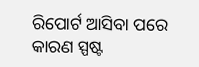ରିପୋର୍ଟ ଆସିବା ପରେ କାରଣ ସ୍ପଷ୍ଟ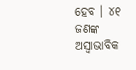ହେବ । ୪୧ ଜଣଙ୍କ ଅସ୍ୱାଭାବିକ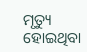ମୃତ୍ୟୁ ହୋଇଥିବା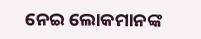ନେଇ ଲୋକମାନଙ୍କ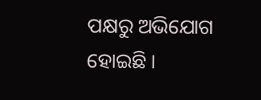ପକ୍ଷରୁ ଅଭିଯୋଗ ହୋଇଛି ।